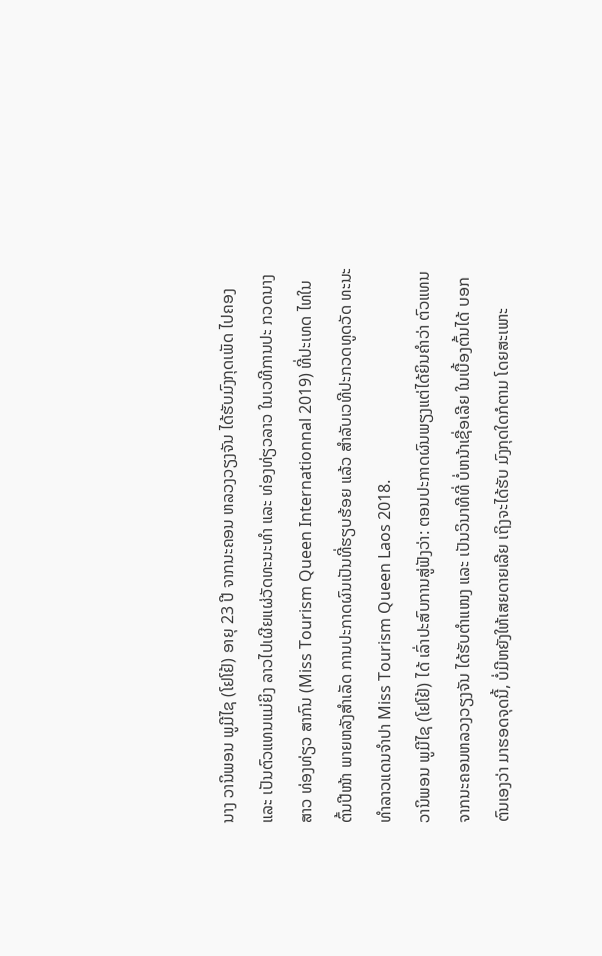ນາງ ວານິພອນ ພູມີໄຊ (ໂຢໂຢ້) ອາຍຸ 23 ປີ ຈາກນະຄອນ ຫລວງວຽງຈັນ ໄດ້ຮັບມົງກຸດເພັດ ໄປຄອງ ແລະ ເປັນຕົວແທນແມ່ຍິງ ລາວໄປເຜີຍແຜ່ວັດທະນະທໍາ ແລະ ທ່ອງທ່ຽວລາວ ໃນເວທີການປະ ກວດນາງສາວ ທ່ອງທ່ຽວ ສາກົນ (Miss Tourism Queen Internationnal 2019) ທີ່ປະເທດ ໄທໃນຕົ້ນປີໜ້າ ພາຍຫລັງສໍາເລັດ ການປະກາດຜົນເປັນທີ່ຮຽບຮ້ອຍ ແລ້ວ ສໍາລັບເວທີປະກວດທູດວັດ ທະນະທໍາລາວແດນຈໍາປາ Miss Tourism Queen Laos 2018.
ວານິພອນ ພູມີໄຊ (ໂຢໂຢ້) ໄດ້ ເລົ່າປະສົບການສູ່ຟັງວ່າ: ຕອນປະກາດຜົນພຽງແຕ່ໄດ້ຍິນຄໍາວ່າ ຕົວແທນຈາກນະຄອນຫລວງວຽງຈັນ ໄດ້ຮັບຕໍາແໜງ ແລະ ເປັນວິນາທີທີ່ ບໍ່ຫນ້າເຊື່ອເລີຍ ໃນເບື້ອງຕົ້ນໄດ້ ບອກຕົນເອງວ່າ ມາຮອດຈຸດນີ້, ບໍ່ມີຫຍັງໃຫ້ເສຍດາຍເລີຍ ເຖິງຈະໄດ້ຮັບ ມົງກຸດໃດກໍຕາມ ໂດຍສະເພາະ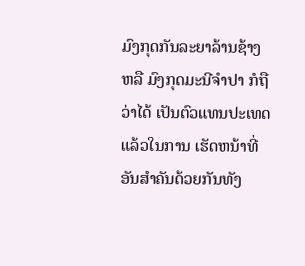ມົງກຸດກັນລະຍາລ້ານຊ້າງ ຫລື ມົງກຸດມະນີຈຳປາ ກໍຖືວ່າໄດ້ ເປັນຕົວແທນປະເທດແລ້ວໃນການ ເຮັດຫນ້າທີ່ອັນສຳຄັນດ້ວຍກັນທັງ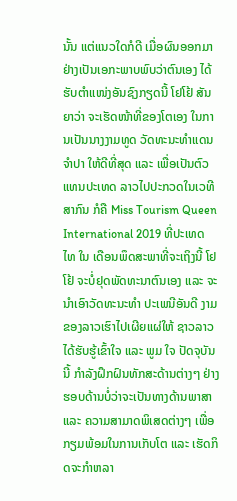ນັ້ນ ແຕ່ແນວໃດກໍດີ ເມື່ອຜົນອອກມາຢ່າງເປັນເອກະພາບພົບວ່າຕົນເອງ ໄດ້ຮັບຕໍາແໜ່ງອັນຊົງກຽດນີ້ ໂຢໂຢ້ ສັນຍາວ່າ ຈະເຮັດໜ້າທີ່ຂອງໂຕເອງ ໃນການເປັນນາງງາມທູດ ວັດທະນະທຳແດນຈຳປາ ໃຫ້ດີທີ່ສຸດ ແລະ ເພື່ອເປັນຕົວແທນປະເທດ ລາວໄປປະກວດໃນເວທີສາກົນ ກໍຄື Miss Tourism Queen International 2019 ທີ່ປະເທດໄທ ໃນ ເດືອນພຶດສະພາທີ່ຈະເຖິງນີ້ ໂຢໂຢ້ ຈະບໍ່ຢຸດພັດທະນາຕົນເອງ ແລະ ຈະນຳເອົາວັດທະນະທຳ ປະເພນີອັນດີ ງາມຂອງລາວເຮົາໄປເຜີຍແຜ່ໃຫ້ ຊາວລາວໄດ້ຮັບຮູ້ເຂົ້າໃຈ ແລະ ພູມ ໃຈ ປັດຈຸບັນນີ້ ກຳລັງຝຶກຝົນທັກສະດ້ານຕ່າງໆ ຢ່າງຮອບດ້ານບໍ່ວ່າຈະເປັນທາງດ້ານພາສາ ແລະ ຄວາມສາມາດພິເສດຕ່າງໆ ເພື່ອກຽມພ້ອມໃນການເກັບໂຕ ແລະ ເຮັດກິດຈະກຳຫລາ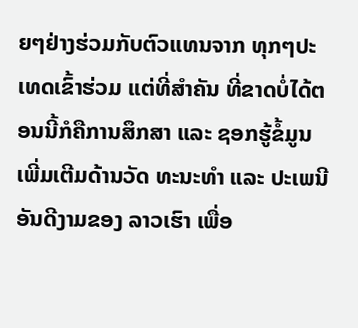ຍໆຢ່າງຮ່ວມກັບຕົວແທນຈາກ ທຸກໆປະເທດເຂົ້າຮ່ວມ ແຕ່ທີ່ສໍາຄັນ ທີ່ຂາດບໍ່ໄດ້ຕອນນີ້ກໍຄືການສຶກສາ ແລະ ຊອກຮູ້ຂໍ້ມູນເພີ່ມເຕີມດ້ານວັດ ທະນະທຳ ແລະ ປະເພນີອັນດີງາມຂອງ ລາວເຮົາ ເພື່ອ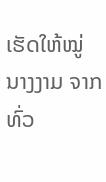ເຮັດໃຫ້ໝູ່ນາງງາມ ຈາກທົ່ວ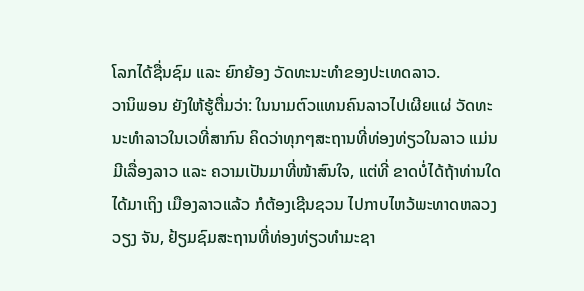ໂລກໄດ້ຊື່ນຊົມ ແລະ ຍົກຍ້ອງ ວັດທະນະທຳຂອງປະເທດລາວ.
ວານິພອນ ຍັງໃຫ້ຮູ້ຕື່ມວ່າ: ໃນນາມຕົວແທນຄົນລາວໄປເຜີຍແຜ່ ວັດທະນະທໍາລາວໃນເວທີ່ສາກົນ ຄິດວ່າທຸກໆສະຖານທີ່ທ່ອງທ່ຽວໃນລາວ ແມ່ນມີເລື່ອງລາວ ແລະ ຄວາມເປັນມາທີ່ໜ້າສົນໃຈ, ແຕ່ທີ່ ຂາດບໍ່ໄດ້ຖ້າທ່ານໃດໄດ້ມາເຖິງ ເມືອງລາວແລ້ວ ກໍຕ້ອງເຊີນຊວນ ໄປກາບໄຫວ້ພະທາດຫລວງວຽງ ຈັນ, ຢ້ຽມຊົມສະຖານທີ່ທ່ອງທ່ຽວທຳມະຊາ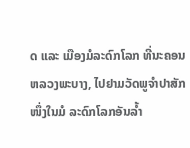ດ ແລະ ເມືອງມໍລະດົກໂລກ ທີ່ນະຄອນຫລວງພະບາງ, ໄປຢາມວັດພູຈຳປາສັກ ໜຶ່ງໃນມໍ ລະດົກໂລກອັນລ້ຳ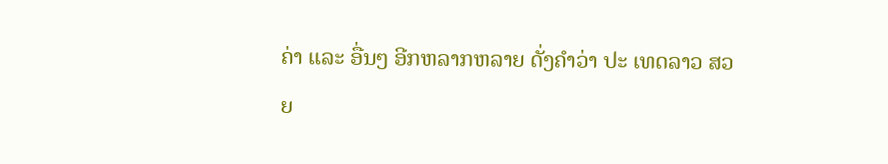ຄ່າ ແລະ ອື່ນໆ ອີກຫລາກຫລາຍ ດັ່ງຄຳວ່າ ປະ ເທດລາວ ສວຍ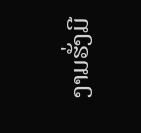ງາມຮັ່ງມີ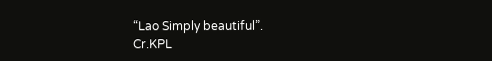“Lao Simply beautiful”.
Cr.KPL